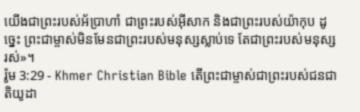យើងជាព្រះរបស់អ័បា្រហាំ ជាព្រះរបស់អ៊ីសាក និងជាព្រះរបស់យ៉ាកុប ដូច្នេះ ព្រះជាម្ចាស់មិនមែនជាព្រះរបស់មនុស្សស្លាប់ទេ តែជាព្រះរបស់មនុស្សរស់»។
រ៉ូម 3:29 - Khmer Christian Bible តើព្រះជាម្ចាស់ជាព្រះរបស់ជនជាតិយូដា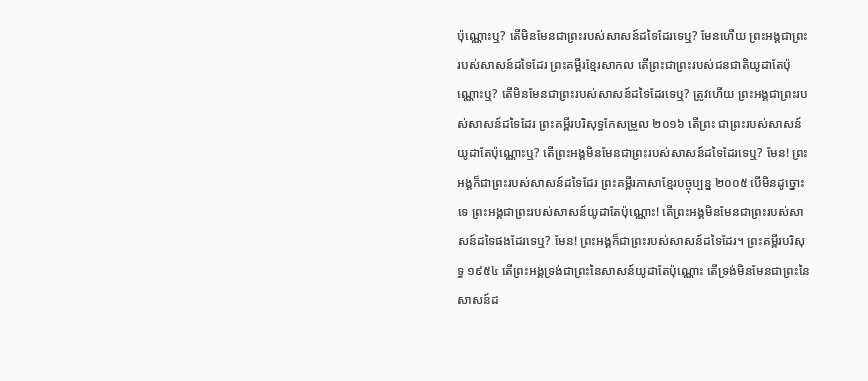ប៉ុណ្ណោះឬ? តើមិនមែនជាព្រះរបស់សាសន៍ដទៃដែរទេឬ? មែនហើយ ព្រះអង្គជាព្រះរបស់សាសន៍ដទៃដែរ ព្រះគម្ពីរខ្មែរសាកល តើព្រះជាព្រះរបស់ជនជាតិយូដាតែប៉ុណ្ណោះឬ? តើមិនមែនជាព្រះរបស់សាសន៍ដទៃដែរទេឬ? ត្រូវហើយ ព្រះអង្គជាព្រះរបស់សាសន៍ដទៃដែរ ព្រះគម្ពីរបរិសុទ្ធកែសម្រួល ២០១៦ តើព្រះ ជាព្រះរបស់សាសន៍យូដាតែប៉ុណ្ណោះឬ? តើព្រះអង្គមិនមែនជាព្រះរបស់សាសន៍ដទៃដែរទេឬ? មែន! ព្រះអង្គក៏ជាព្រះរបស់សាសន៍ដទៃដែរ ព្រះគម្ពីរភាសាខ្មែរបច្ចុប្បន្ន ២០០៥ បើមិនដូច្នោះទេ ព្រះអង្គជាព្រះរបស់សាសន៍យូដាតែប៉ុណ្ណោះ! តើព្រះអង្គមិនមែនជាព្រះរបស់សាសន៍ដទៃផងដែរទេឬ? មែន! ព្រះអង្គក៏ជាព្រះរបស់សាសន៍ដទៃដែរ។ ព្រះគម្ពីរបរិសុទ្ធ ១៩៥៤ តើព្រះអង្គទ្រង់ជាព្រះនៃសាសន៍យូដាតែប៉ុណ្ណោះ តើទ្រង់មិនមែនជាព្រះនៃសាសន៍ដ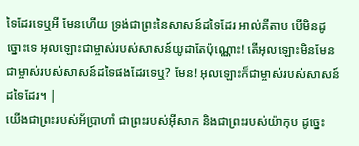ទៃដែរទេឬអី មែនហើយ ទ្រង់ជាព្រះនៃសាសន៍ដទៃដែរ អាល់គីតាប បើមិនដូច្នោះទេ អុលឡោះជាម្ចាស់របស់សាសន៍យូដាតែប៉ុណ្ណោះ! តើអុលឡោះមិនមែនជាម្ចាស់របស់សាសន៍ដទៃផងដែរទេឬ? មែន! អុលឡោះក៏ជាម្ចាស់របស់សាសន៍ដទៃដែរ។ |
យើងជាព្រះរបស់អ័បា្រហាំ ជាព្រះរបស់អ៊ីសាក និងជាព្រះរបស់យ៉ាកុប ដូច្នេះ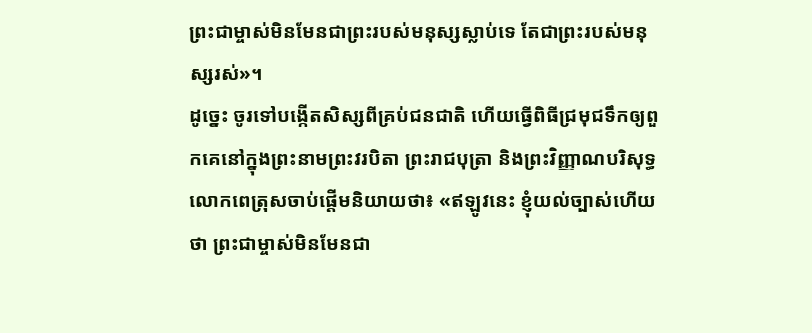ព្រះជាម្ចាស់មិនមែនជាព្រះរបស់មនុស្សស្លាប់ទេ តែជាព្រះរបស់មនុស្សរស់»។
ដូច្នេះ ចូរទៅបង្កើតសិស្សពីគ្រប់ជនជាតិ ហើយធ្វើពិធីជ្រមុជទឹកឲ្យពួកគេនៅក្នុងព្រះនាមព្រះវរបិតា ព្រះរាជបុត្រា និងព្រះវិញ្ញាណបរិសុទ្ធ
លោកពេត្រុសចាប់ផ្ដើមនិយាយថា៖ «ឥឡូវនេះ ខ្ញុំយល់ច្បាស់ហើយថា ព្រះជាម្ចាស់មិនមែនជា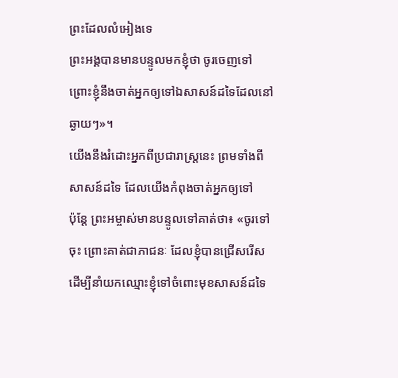ព្រះដែលលំអៀងទេ
ព្រះអង្គបានមានបន្ទូលមកខ្ញុំថា ចូរចេញទៅ ព្រោះខ្ញុំនឹងចាត់អ្នកឲ្យទៅឯសាសន៍ដទៃដែលនៅឆ្ងាយៗ»។
យើងនឹងរំដោះអ្នកពីប្រជារាស្ដ្រនេះ ព្រមទាំងពីសាសន៍ដទៃ ដែលយើងកំពុងចាត់អ្នកឲ្យទៅ
ប៉ុន្ដែ ព្រះអម្ចាស់មានបន្ទូលទៅគាត់ថា៖ «ចូរទៅចុះ ព្រោះគាត់ជាភាជនៈ ដែលខ្ញុំបានជ្រើសរើស ដើម្បីនាំយកឈ្មោះខ្ញុំទៅចំពោះមុខសាសន៍ដទៃ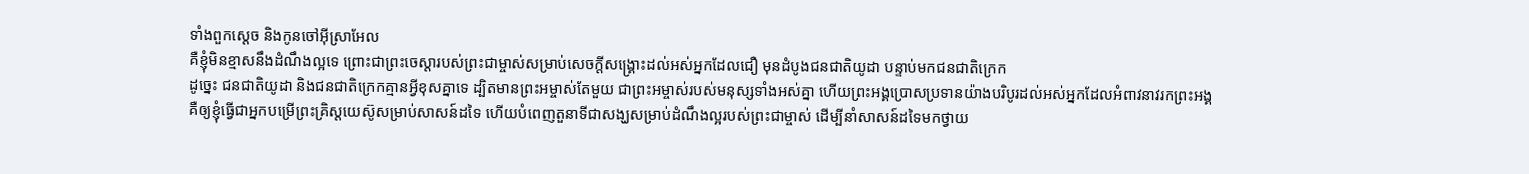ទាំងពួកស្ដេច និងកូនចៅអ៊ីស្រាអែល
គឺខ្ញុំមិនខ្មាសនឹងដំណឹងល្អទេ ព្រោះជាព្រះចេស្ដារបស់ព្រះជាម្ចាស់សម្រាប់សេចក្ដីសង្គ្រោះដល់អស់អ្នកដែលជឿ មុនដំបូងជនជាតិយូដា បន្ទាប់មកជនជាតិក្រេក
ដូច្នេះ ជនជាតិយូដា និងជនជាតិក្រេកគ្មានអ្វីខុសគ្នាទេ ដ្បិតមានព្រះអម្ចាស់តែមួយ ជាព្រះអម្ចាស់របស់មនុស្សទាំងអស់គ្នា ហើយព្រះអង្គប្រោសប្រទានយ៉ាងបរិបូរដល់អស់អ្នកដែលអំពាវនាវរកព្រះអង្គ
គឺឲ្យខ្ញុំធ្វើជាអ្នកបម្រើព្រះគ្រិស្ដយេស៊ូសម្រាប់សាសន៍ដទៃ ហើយបំពេញតួនាទីជាសង្ឃសម្រាប់ដំណឹងល្អរបស់ព្រះជាម្ចាស់ ដើម្បីនាំសាសន៍ដទៃមកថ្វាយ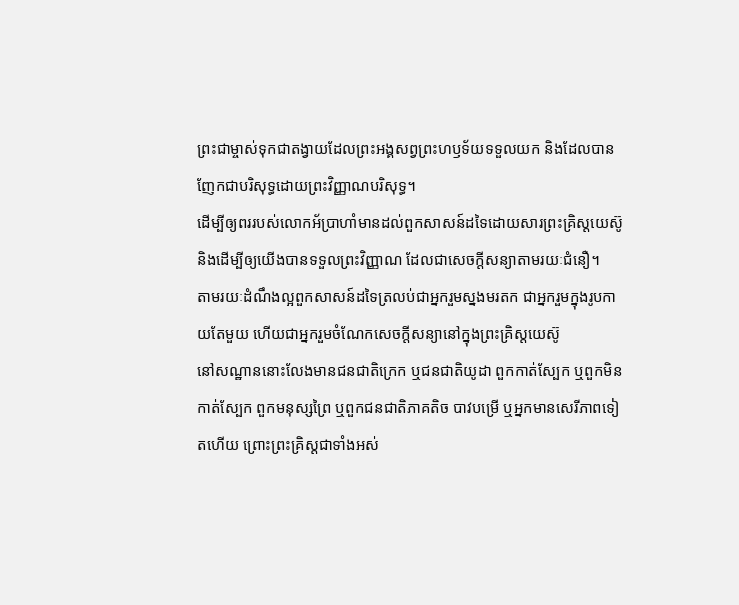ព្រះជាម្ចាស់ទុកជាតង្វាយដែលព្រះអង្គសព្វព្រះហឫទ័យទទួលយក និងដែលបានញែកជាបរិសុទ្ធដោយព្រះវិញ្ញាណបរិសុទ្ធ។
ដើម្បីឲ្យពររបស់លោកអ័ប្រាហាំមានដល់ពួកសាសន៍ដទៃដោយសារព្រះគ្រិស្ដយេស៊ូ និងដើម្បីឲ្យយើងបានទទួលព្រះវិញ្ញាណ ដែលជាសេចក្ដីសន្យាតាមរយៈជំនឿ។
តាមរយៈដំណឹងល្អពួកសាសន៍ដទៃត្រលប់ជាអ្នករួមស្នងមរតក ជាអ្នករួមក្នុងរូបកាយតែមួយ ហើយជាអ្នករួមចំណែកសេចក្ដីសន្យានៅក្នុងព្រះគ្រិស្ដយេស៊ូ
នៅសណ្ឋាននោះលែងមានជនជាតិក្រេក ឬជនជាតិយូដា ពួកកាត់ស្បែក ឬពួកមិនកាត់ស្បែក ពួកមនុស្សព្រៃ ឬពួកជនជាតិភាគតិច បាវបម្រើ ឬអ្នកមានសេរីភាពទៀតហើយ ព្រោះព្រះគ្រិស្ដជាទាំងអស់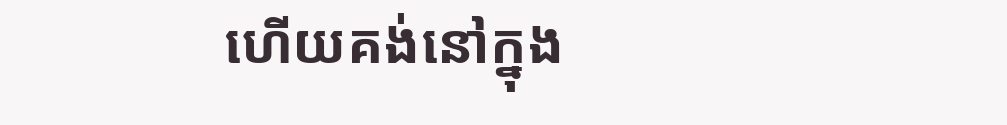ហើយគង់នៅក្នុង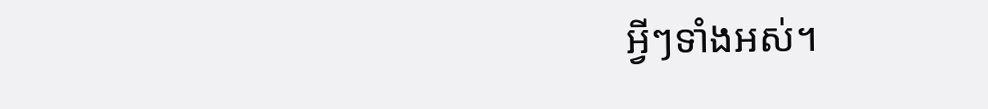អ្វីៗទាំងអស់។